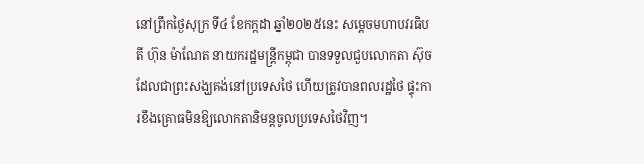នៅព្រឹកថ្ងៃសុក្រ ទី៤ ខែកក្កដា ឆ្នាំ២០២៥នេះ សម្តេចមហាបវរធិបតី ហ៊ុន ម៉ាណែត នាយករដ្ឋមន្ត្រីកម្ពុជា បានទទួលជួបលោកតា ស៊ុច ដែលជាព្រះសង្ឃគង់នៅប្រទេសថៃ ហើយត្រូវបានពលរដ្ឋថៃ ផ្ទុះការខឹងគ្រោធមិនឱ្យលោកតានិមន្តចូលប្រទេសថៃវិញ។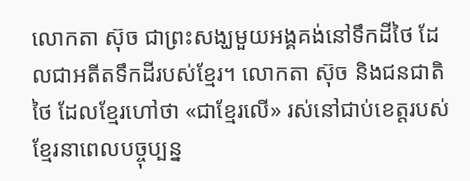លោកតា ស៊ុច ជាព្រះសង្ឃមួយអង្គគង់នៅទឹកដីថៃ ដែលជាអតីតទឹកដីរបស់ខ្មែរ។ លោកតា ស៊ុច និងជនជាតិថៃ ដែលខ្មែរហៅថា «ជាខ្មែរលើ» រស់នៅជាប់ខេត្តរបស់ខ្មែរនាពេលបច្ចុប្បន្ន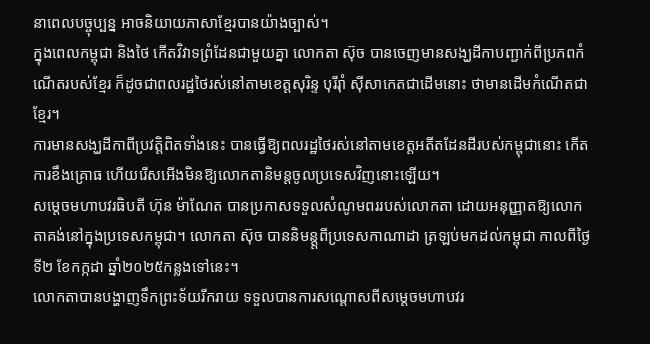នាពេលបច្ចុប្បន្ន អាចនិយាយភាសាខ្មែរបានយ៉ាងច្បាស់។
ក្នុងពេលកម្ពុជា និងថៃ កើតវិវាទព្រំដែនជាមួយគ្នា លោកតា ស៊ុច បានចេញមានសង្ឃដីកាបញ្ជាក់ពីប្រភពកំណើតរបស់ខ្មែរ ក៏ដូចជាពលរដ្ឋថៃរស់នៅតាមខេត្តសុរិន្ទ បុរីរ៉ាំ ស៊ីសាកេតជាដើមនោះ ថាមានដើមកំណើតជាខ្មែរ។
ការមានសង្ឃដីកាពីប្រវត្តិពិតទាំងនេះ បានធ្វើឱ្យពលរដ្ឋថៃរស់នៅតាមខេត្តអតីតដែនដីរបស់កម្ពុជានោះ កើតការខឹងគ្រោធ ហើយរើសអើងមិនឱ្យលោកតានិមន្តចូលប្រទេសវិញនោះឡើយ។
សម្តេចមហាបវរធិបតី ហ៊ុន ម៉ាណែត បានប្រកាសទទួលសំណូមពររបស់លោកតា ដោយអនុញ្ញាតឱ្យលោកតាគង់នៅក្នុងប្រទេសកម្ពុជា។ លោកតា ស៊ុច បាននិមន្ត្តពីប្រទេសកាណាដា ត្រឡប់មកដល់កម្ពុជា កាលពីថ្ងៃទី២ ខែកក្កដា ឆ្នាំ២០២៥កន្លងទៅនេះ។
លោកតាបានបង្ហាញទឹកព្រះទ័យរីករាយ ទទួលបានការសណ្តោសពីសម្តេចមហាបវរ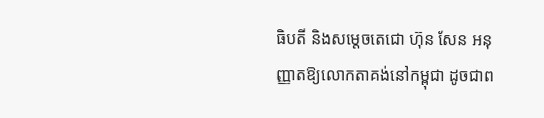ធិបតី និងសម្តេចតេជោ ហ៊ុន សែន អនុញ្ញាតឱ្យលោកតាគង់នៅកម្ពុជា ដូចជាព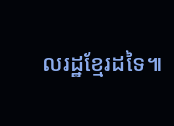លរដ្ឋខ្មែរដទៃ៕